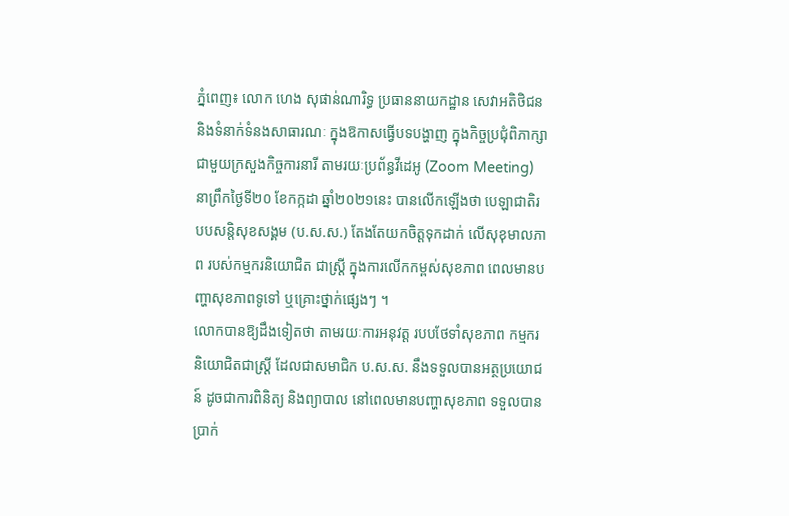ភ្នំពេញ៖ លោក ហេង សុផាន់ណារិទ្ធ ប្រធាននាយកដ្ឋាន សេវាអតិថិជន និងទំនាក់ទំនងសាធារណៈ ក្នុងឱកាសធ្វើបទបង្ហាញ ក្នុងកិច្ចប្រជុំពិភាក្សា ជាមួយក្រសួងកិច្ចការនារី តាមរយៈប្រព័ន្ធវីដេអូ (Zoom Meeting) នាព្រឹកថ្ងៃទី២០ ខែកក្កដា ឆ្នាំ២០២១នេះ បានលើកឡើងថា បេឡាជាតិរបបសន្តិសុខសង្គម (ប.ស.ស.) តែងតែយកចិត្តទុកដាក់ លើសុខុមាលភាព របស់កម្មករនិយោជិត ជាស្រ្តី ក្នុងការលើកកម្ពស់សុខភាព ពេលមានបញ្ហាសុខភាពទូទៅ ឬគ្រោះថ្នាក់ផ្សេងៗ ។
លោកបានឱ្យដឹងទៀតថា តាមរយៈការអនុវត្ត របបថែទាំសុខភាព កម្មករនិយោជិតជាស្រ្តី ដែលជាសមាជិក ប.ស.ស. នឹងទទួលបានអត្ថប្រយោជន៍ ដូចជាការពិនិត្យ និងព្យាបាល នៅពេលមានបញ្ហាសុខភាព ទទួលបានប្រាក់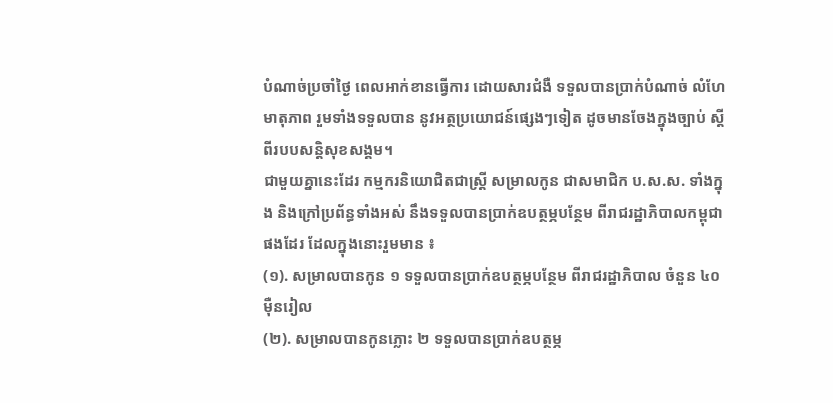បំណាច់ប្រចាំថ្ងៃ ពេលអាក់ខានធ្វើការ ដោយសារជំងឺ ទទួលបានប្រាក់បំណាច់ លំហែមាតុភាព រួមទាំងទទួលបាន នូវអត្ថប្រយោជន៍ផ្សេងៗទៀត ដូចមានចែងក្នុងច្បាប់ ស្តីពីរបបសន្តិសុខសង្គម។
ជាមួយគ្នានេះដែរ កម្មករនិយោជិតជាស្រ្តី សម្រាលកូន ជាសមាជិក ប.ស.ស. ទាំងក្នុង និងក្រៅប្រព័ន្ធទាំងអស់ នឹងទទួលបានប្រាក់ឧបត្ថម្ភបន្ថែម ពីរាជរដ្ឋាភិបាលកម្ពុជា ផងដែរ ដែលក្នុងនោះរួមមាន ៖
(១). សម្រាលបានកូន ១ ទទួលបានប្រាក់ឧបត្ថម្ភបន្ថែម ពីរាជរដ្ឋាភិបាល ចំនួន ៤០ម៉ឺនរៀល
(២). សម្រាលបានកូនភ្លោះ ២ ទទួលបានប្រាក់ឧបត្ថម្ភ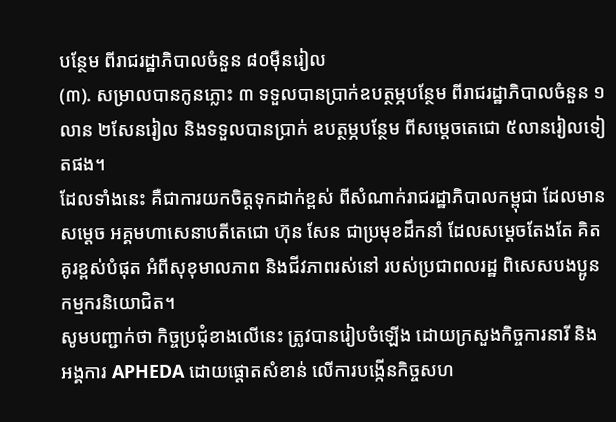បន្ថែម ពីរាជរដ្ឋាភិបាលចំនួន ៨០ម៉ឺនរៀល
(៣). សម្រាលបានកូនភ្លោះ ៣ ទទួលបានប្រាក់ឧបត្ថម្ភបន្ថែម ពីរាជរដ្ឋាភិបាលចំនួន ១លាន ២សែនរៀល និងទទួលបានប្រាក់ ឧបត្ថម្ភបន្ថែម ពីសម្តេចតេជោ ៥លានរៀលទៀតផង។
ដែលទាំងនេះ គឺជាការយកចិត្តទុកដាក់ខ្ពស់ ពីសំណាក់រាជរដ្ឋាភិបាលកម្ពុជា ដែលមានសម្តេច អគ្គមហាសេនាបតីតេជោ ហ៊ុន សែន ជាប្រមុខដឹកនាំ ដែលសម្តេចតែងតែ គិតគូរខ្ពស់បំផុត អំពីសុខុមាលភាព និងជីវភាពរស់នៅ របស់ប្រជាពលរដ្ឋ ពិសេសបងប្អូនកម្មករនិយោជិត។
សូមបញ្ជាក់ថា កិច្ចប្រជុំខាងលើនេះ ត្រូវបានរៀបចំឡើង ដោយក្រសួងកិច្ចការនារី និងអង្គការ APHEDA ដោយផ្តោតសំខាន់ លើការបង្កើនកិច្ចសហ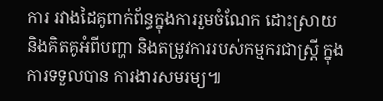ការ រវាងដៃគូពាក់ព័ន្ធក្នុងការរួមចំណែក ដោះស្រាយ និងគិតគូអំពីបញ្ហា និងតម្រូវការរបស់កម្មករជាស្រ្តី ក្នុងការទទួលបាន ការងារសមរម្យ៕